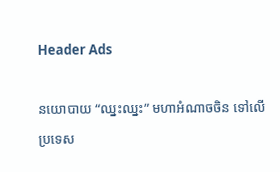Header Ads

នយោបាយ “ឈ្នះឈ្នះ” មហាអំណាចចិន ទៅលើប្រទេស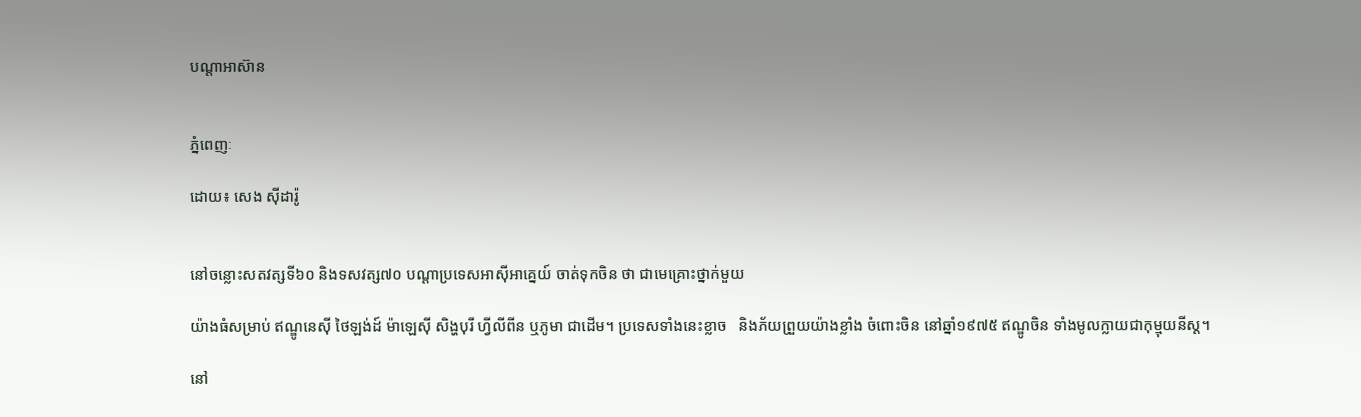បណ្តាអាស៊ាន


ភ្នំពេញៈ

ដោយ៖ សេង ស៊ីដារ៉ូ


នៅចន្លោះសតវត្សទី៦០ និងទសវត្ស៧០ បណ្តាប្រទេសអាស៊ីអាគ្នេយ៍ ចាត់ទុកចិន ថា ជាមេគ្រោះថ្នាក់មួយ

យ៉ាងធំសម្រាប់ ឥណ្ឌូនេស៊ី ថៃឡង់ដ៍ ម៉ាឡេស៊ី សិង្ហបុរី ហ្វីលីពីន ឬភូមា ជាដើម។ ប្រទេសទាំងនេះខ្លាច   និងភ័យព្រួយយ៉ាងខ្លាំង ចំពោះចិន នៅឆ្នាំ១៩៧៥ ឥណ្ឌូចិន ទាំងមូលក្លាយជាកុម្មុយនីស្ត។

នៅ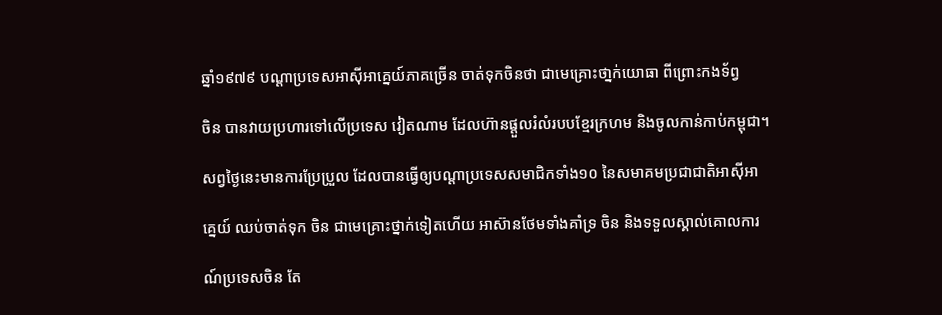ឆ្នាំ១៩៧៩ បណ្តាប្រទេសអាស៊ីអាគ្នេយ៍ភាគច្រើន ចាត់ទុកចិនថា ជាមេគ្រោះថា្នក់យោធា ពីព្រោះកងទ័ព្វ

ចិន បានវាយប្រហារទៅលើប្រទេស វៀតណាម ដែលហ៊ានផ្តួលរំលំរបបខ្មែរក្រហម និងចូលកាន់កាប់កម្ពុជា។

សព្វថ្ងៃនេះមានការប្រែប្រួល ដែលបានធ្វើឲ្យបណ្តាប្រទេសសមាជិកទាំង១០ នៃសមាគមប្រជាជាតិអាស៊ីអា

គ្នេយ៍ ឈប់ចាត់ទុក ចិន ជាមេគ្រោះថ្នាក់ទៀតហើយ អាស៊ានថែមទាំងគាំទ្រ ចិន និងទទួលស្គាល់គោលការ

ណ៍ប្រទេសចិន តែ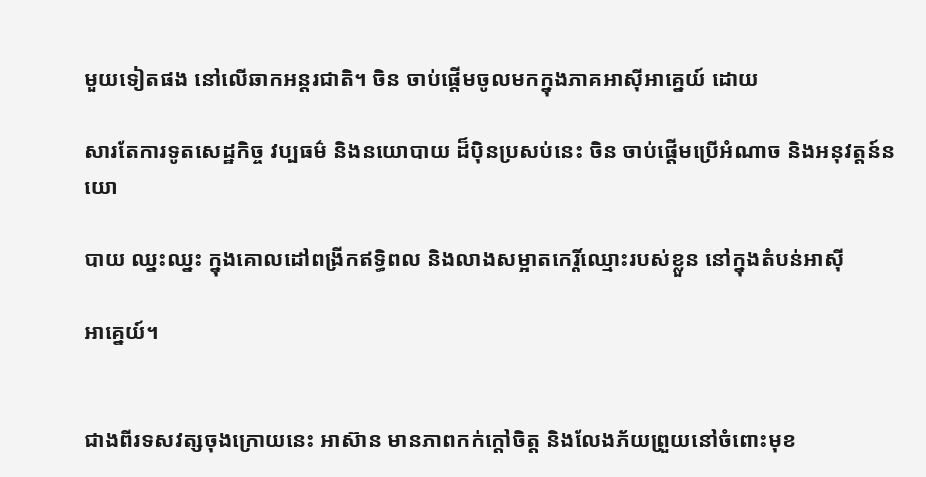មួយទៀតផង នៅលើឆាកអន្តរជាតិ។ ចិន ចាប់ផ្តើមចូលមកក្នុងភាគអាស៊ីអាគ្នេយ៍ ដោយ

សារតែការទូតសេដ្ឋកិច្ច វប្បធម៌ និងនយោបាយ ដ៏ប៉ិនប្រសប់នេះ ចិន ចាប់ផ្តើមប្រើអំណាច និងអនុវត្តន៍នយោ

បាយ ឈ្នះឈ្នះ ក្នុងគោលដៅពង្រីកឥទ្ធិពល និងលាងសម្អាតកេរ្តិ៍ឈ្មោះរបស់ខ្លួន នៅក្នុងតំបន់អាស៊ី

អាគ្នេយ៍។


ជាងពីរទសវត្សចុងក្រោយនេះ អាស៊ាន មានភាពកក់ក្តៅចិត្ត និងលែងភ័យព្រួយនៅចំពោះមុខ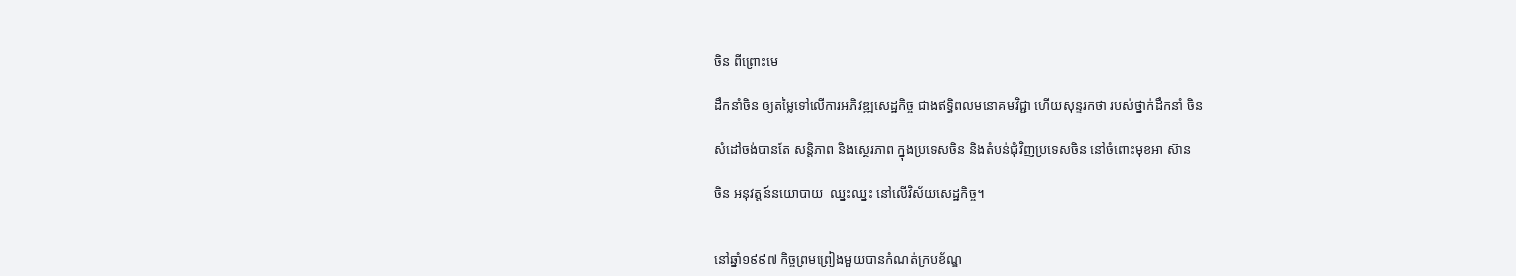ចិន ពីព្រោះមេ

ដឹកនាំចិន ឲ្យតម្លៃទៅលើការអភិវឌ្ឍសេដ្ឋកិច្ច ជាងឥទ្ធិពលមនោគមវិជ្ជា ហើយសុន្ទរកថា របស់ថ្នាក់ដឹកនាំ ចិន

សំដៅចង់បានតែ សន្តិភាព និងស្ថេរភាព ក្នុងប្រទេសចិន និងតំបន់ជុំវិញប្រទេសចិន នៅចំពោះមុខអា ស៊ាន

ចិន អនុវត្តន៍នយោបាយ  ឈ្នះឈ្នះ នៅលើវិស័យសេដ្ឋកិច្ច។


នៅឆ្នាំ១៩៩៧ កិច្ចព្រមព្រៀងមួយបានកំណត់ក្របខ័ណ្ឌ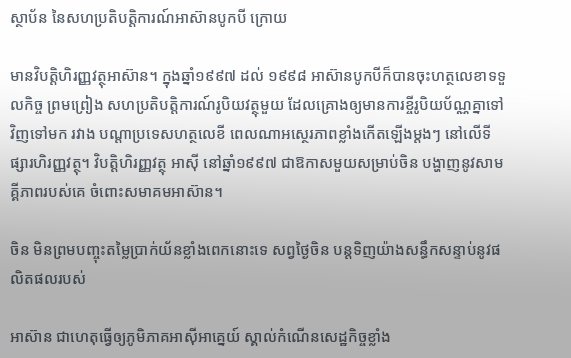ស្ថាប័ន នៃសហប្រតិបត្តិការណ៍អាស៊ានបូកបី ក្រោយ

មានវិបត្តិហិរញ្ញវត្ថុអាស៊ាន។ ក្នុងឆ្នាំ១៩៩៧ ដល់ ១៩៩៨ អាស៊ានបូកបីក៏បានចុះហត្ថលេខាទទួលកិច្ច ព្រមព្រៀង សហប្រតិបត្តិការណ៍រូបិយវត្ថុមួយ ដែលគ្រោងឲ្យមានការខ្ចីរូបិយប័ណ្ណគ្នាទៅវិញទៅមក រវាង បណ្តាប្រទេសហត្ថលេខី ពេលណាអស្ថេរភាពខ្លាំងកើតឡើងម្តងៗ នៅលើទីផ្សារហិរញ្ញវត្ថុ។ វិបត្តិហិរញ្ញវត្ថុ អាស៊ី នៅឆ្នាំ១៩៩៧ ជាឱកាសមួយសម្រាប់ចិន បង្ហាញនូវសាមគ្គីភាពរបស់គេ ចំពោះសមាគមអាស៊ាន។

ចិន មិនព្រមបញ្ចុះតម្លៃបា្រក់យ័នខ្លាំងពេកនោះទេ សព្វថ្ងៃចិន បន្តទិញយ៉ាងសន្ធឹកសន្ទាប់នូវផលិតផលរបស់

អាស៊ាន ជាហេតុធ្វើឲ្យភូមិភាគអាស៊ីអាគ្នេយ៍ ស្គាល់កំណើនសេដ្ឋកិច្ចខ្លាំង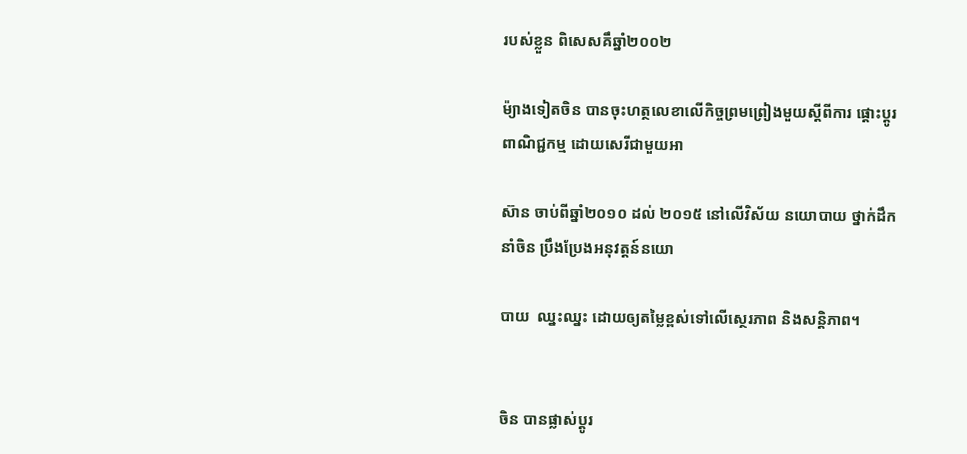របស់ខ្លួន ពិសេសគឹឆ្នាំ២០០២

ម៉្យាងទៀតចិន បានចុះហត្ថលេខាលើកិច្ចព្រមព្រៀងមួយស្តីពីការ ផ្តោះប្តូរពាណិជ្ជកម្ម ដោយសេរីជាមួយអា

ស៊ាន ចាប់ពីឆ្នាំ២០១០ ដល់ ២០១៥ នៅលើវិស័យ នយោបាយ ថ្នាក់ដឹកនាំចិន ប្រឹងប្រែងអនុវត្តន៍នយោ

បាយ  ឈ្នះឈ្នះ ដោយឲ្យតម្លៃខ្ពស់ទៅលើស្ថេរភាព និងសន្តិភាព។


ចិន បានផ្លាស់ប្តូរ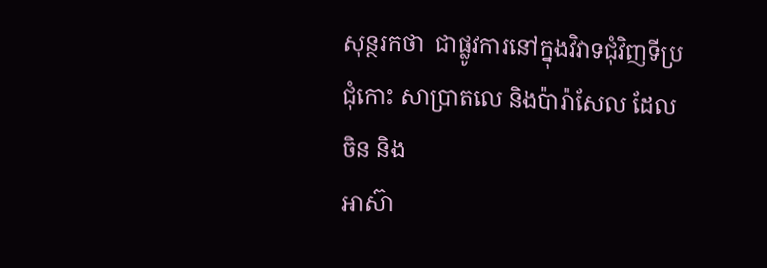សុន្ថរកថា  ជាផ្លូវការនៅក្នុងវិវាទជុំវិញទីប្រជុំកោះ សាប្រាតលេ និងប៉ារ៉ាសែល ដែលចិន និង
អាស៊ា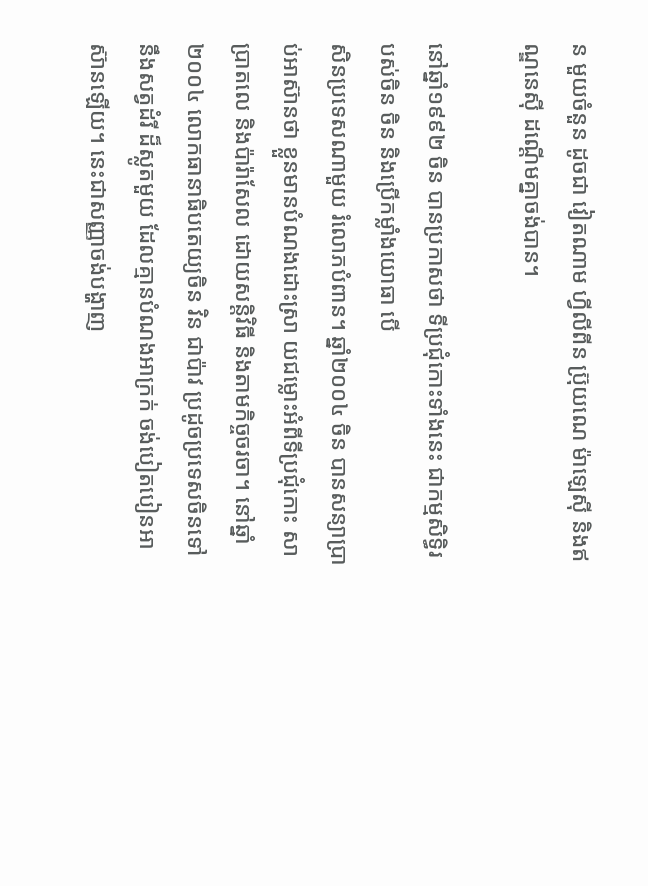ន មួយចំនួន ដូចជា វៀតណាម ហ្វីលីពីន ប្រ៊ុយណេ ម៉ាឡេស៊ី និងឥណ្ឌនេស៊ី ដណ្តើមគ្នាចង់បាន។

នៅឆ្នាំ១៩៩២ ចិន បានប្រកាសថា ទីប្រជុំកោះទាំងនេះ ជាកម្មសិទ្ធិរបស់ចិន ចិន និងប្រើកម្លាំងយោធា បើ
សិនប្រទេសណាមួយ រំលោភបំពាន។ ឆ្នាំ២០០៤ ចិន បានសន្យាប្រាប់អាស៊ានថា ខ្លួនមានបំណងដោះស្រា យជម្លោះអំពីទីប្រជុំកោះ សាប្រាតលេ និងប៉ារ៉ាសែល ដោយសន្តិវិធី និងតាមកិច្ចចរចា។ នៅឆ្នាំ២០០៤ លោកធានាធិបតេយ្យចិន វិន ជាប៉ាវ ប្រដូចប្រទេសចិនទៅនឹងសត្វដំរី ដ៏ស្លូតមួយ ដែលគ្មានបំណងអាក្រក់ ចង់បៀតបៀនអាស៊ានឡើយ។ នេះជាសញ្ញាចង់បង្ហាញ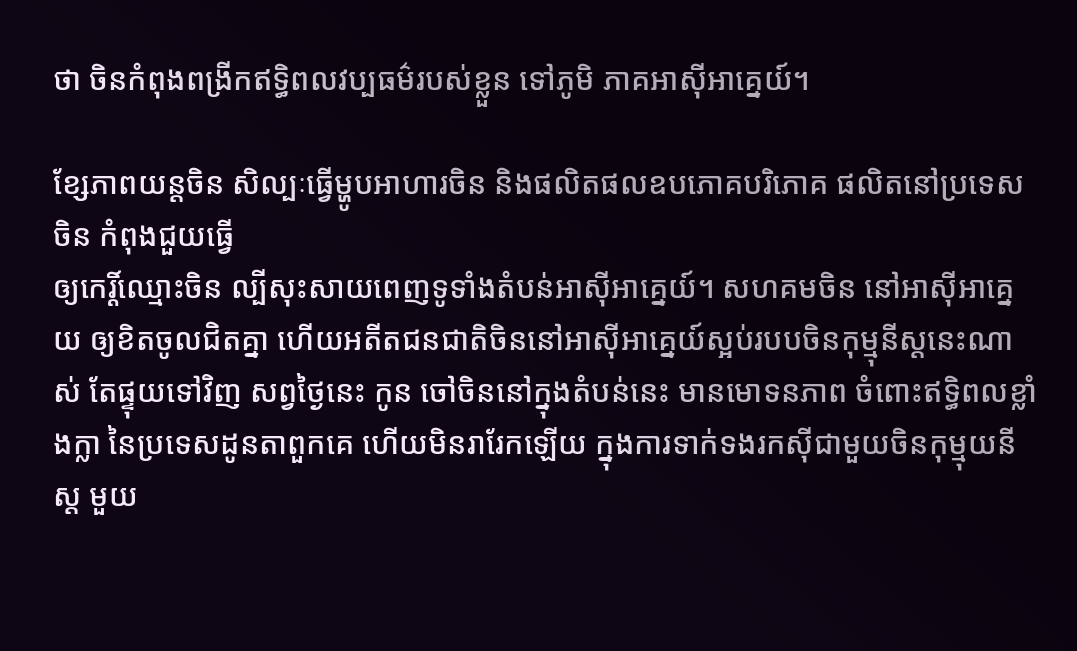ថា ចិនកំពុងពង្រីកឥទ្ធិពលវប្បធម៌របស់ខ្លួន ទៅភូមិ ភាគអាស៊ីអាគ្នេយ៍។

ខ្សែភាពយន្តចិន សិល្បៈធ្វើម្ហូបអាហារចិន និងផលិតផលឧបភោគបរិភោគ ផលិតនៅប្រទេសចិន កំពុងជួយធ្វើ
ឲ្យកេរ្តិ៍ឈ្មោះចិន ល្បីសុះសាយពេញទូទាំងតំបន់អាស៊ីអាគ្នេយ៍។ សហគមចិន នៅអាស៊ីអាគ្នេយ ឲ្យខិតចូលជិតគ្នា ហើយអតីតជនជាតិចិននៅអាស៊ីអាគ្នេយ៍ស្អប់របបចិនកុម្មុនីស្តនេះណាស់ តែផ្ទុយទៅវិញ សព្វថ្ងៃនេះ កូន ចៅចិននៅក្នុងតំបន់នេះ មានមោទនភាព ចំពោះឥទ្ធិពលខ្លាំងក្លា នៃប្រទេសដូនតាពួកគេ ហើយមិនរារែកឡើយ ក្នុងការទាក់ទងរកស៊ីជាមួយចិនកុម្មុយនីស្ត មួយ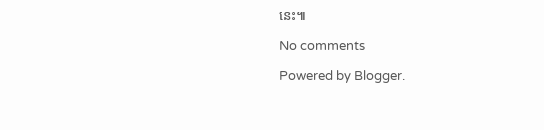នេះ៕

No comments

Powered by Blogger.